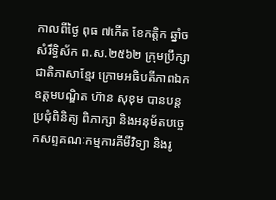កាលពីថ្ងៃ ពុធ ៧កើត ខែកត្តិក ឆ្នាំច សំរឹទ្ធិស័ក ព.ស.២៥៦២ ក្រុមប្រឹក្សាជាតិភាសាខ្មែរ ក្រោមអធិបតីភាពឯកឧត្តមបណ្ឌិត ហ៊ាន សុខុម បានបន្តប្រជុំពិនិត្យ ពិភាក្សា និងអនុម័តបច្ចេកសព្ទគណៈកម្មការគីមីវិទ្យា និងរូ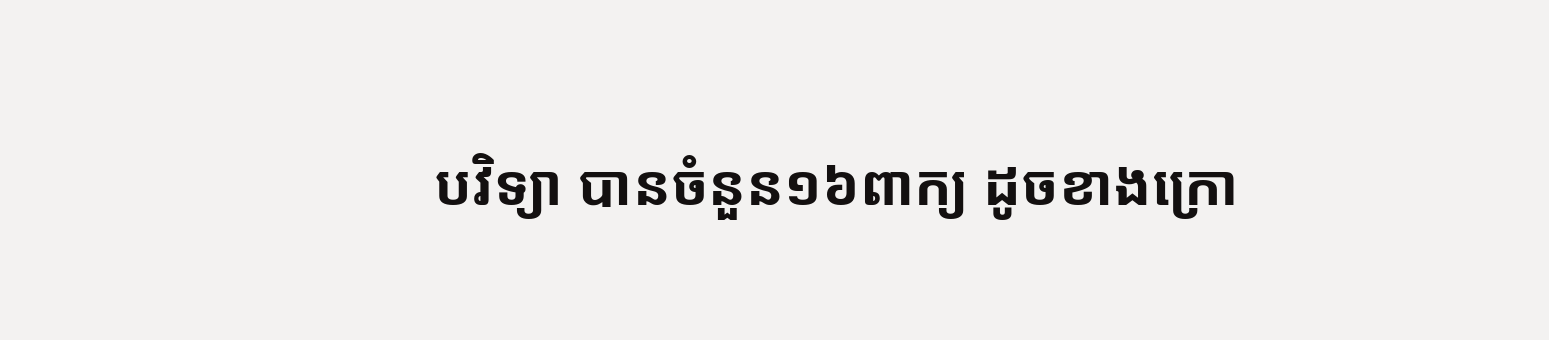បវិទ្យា បានចំនួន១៦ពាក្យ ដូចខាងក្រោ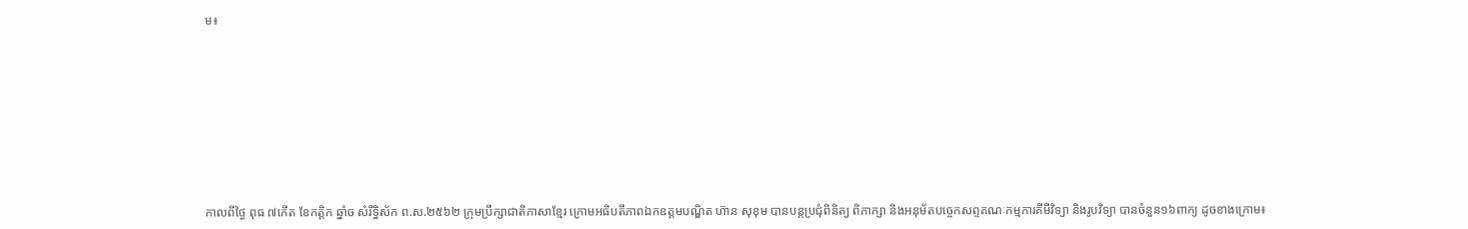ម៖











កាលពីថ្ងៃ ពុធ ៧កើត ខែកត្តិក ឆ្នាំច សំរឹទ្ធិស័ក ព.ស.២៥៦២ ក្រុមប្រឹក្សាជាតិភាសាខ្មែរ ក្រោមអធិបតីភាពឯកឧត្តមបណ្ឌិត ហ៊ាន សុខុម បានបន្តប្រជុំពិនិត្យ ពិភាក្សា និងអនុម័តបច្ចេកសព្ទគណៈកម្មការគីមីវិទ្យា និងរូបវិទ្យា បានចំនួន១៦ពាក្យ ដូចខាងក្រោម៖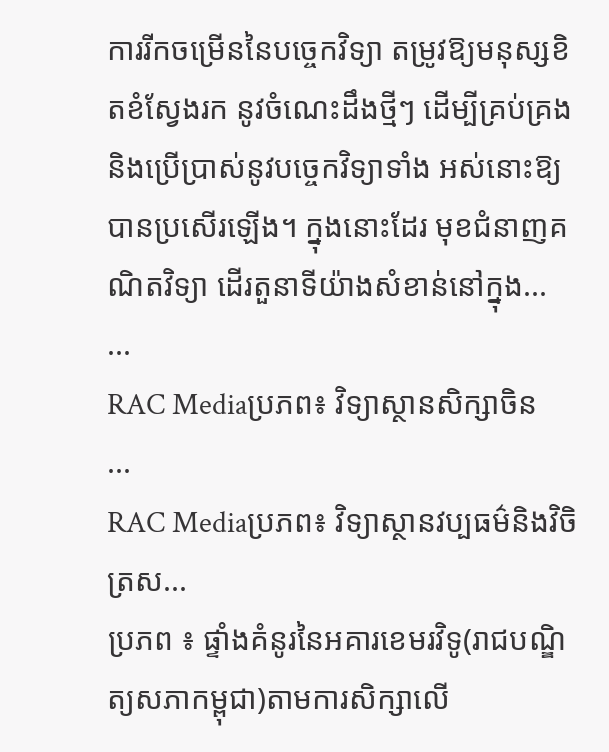ការរីកចម្រើននៃបច្ចេកវិទ្យា តម្រូវឱ្យមនុស្សខិតខំស្វែងរក នូវចំណេះដឹងថ្មីៗ ដើម្បីគ្រប់គ្រងនិងប្រើប្រាស់នូវបច្ចេកវិទ្យាទាំង អស់នោះឱ្យបានប្រសើរឡើង។ ក្នុងនោះដែរ មុខជំនាញគណិតវិទ្យា ដើរតួនាទីយ៉ាងសំខាន់នៅក្នុង...
...
RAC Mediaប្រភព៖ វិទ្យាស្ថានសិក្សាចិន
...
RAC Mediaប្រភព៖ វិទ្យាស្ថានវប្បធម៌និងវិចិត្រស...
ប្រភព ៖ ផ្ទាំងគំនូរនៃអគារខេមរវិទូ(រាជបណ្ឌិត្យសភាកម្ពុជា)តាមការសិក្សាលើ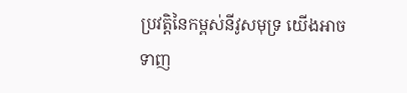ប្រវត្តិនៃកម្ពស់នីវូសមុទ្រ យើងអាចទាញ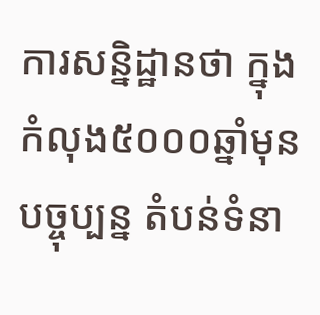ការសន្និដ្ឋានថា ក្នុងកំលុង៥០០០ឆ្នាំមុន បច្ចុប្បន្ន តំបន់ទំនា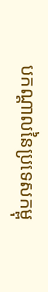បកណ្តាលនៃប្រទេសកម្ពុ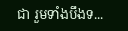ជា រួមទាំងបឹងទ...